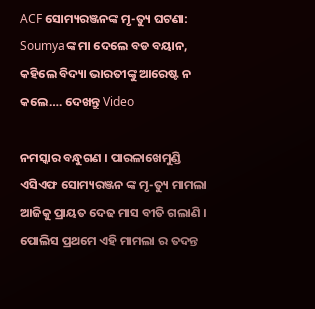ACF ସୋମ୍ୟରଞ୍ଜନଙ୍କ ମୃ-ତ୍ୟୁ ଘଟଣା: Soumyaଙ୍କ ମା ଦେଲେ ବଡ ବୟାନ, କହିଲେ ବିଦ୍ୟା ଭାରତୀଙ୍କୁ ଆରେଷ୍ଟ ନ କଲେ…. ଦେଖନ୍ତୁ Video

ନମସ୍କାର ବନ୍ଧୁଗଣ । ପାରଳାଖେମୁଣ୍ଡି ଏସିଏଫ ସୋମ୍ୟରଞ୍ଜନ ଙ୍କ ମୃ-ତ୍ୟୁ ମାମଲା ଆଜିକୁ ପ୍ରାୟତ ଦେଢ ମାସ ବୀତି ଗଲାଣି । ପୋଲିସ ପ୍ରଥମେ ଏହି ମାମଲା ର ତଦନ୍ତ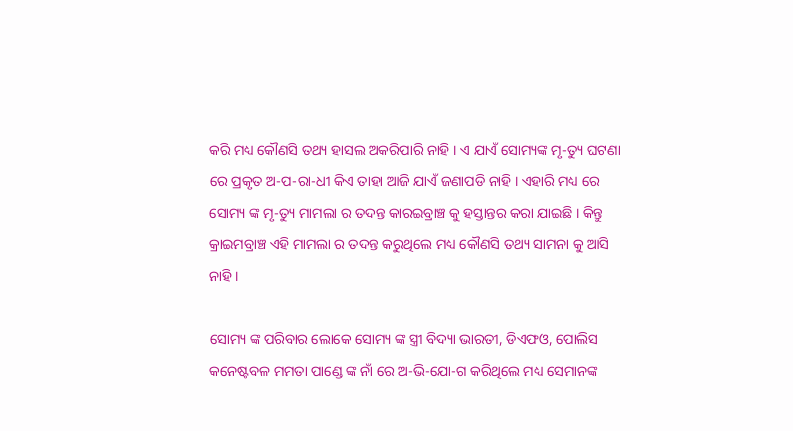କରି ମଧ୍ୟ କୌଣସି ତଥ୍ୟ ହାସଲ ଅକରିପାରି ନାହି । ଏ ଯାଏଁ ସୋମ୍ୟଙ୍କ ମୃ-ତ୍ୟୁ ଘଟଣା ରେ ପ୍ରକୃତ ଅ-ପ-ରା-ଧୀ କିଏ ତାହା ଆଜି ଯାଏଁ ଜଣାପଡି ନାହି । ଏହାରି ମଧ୍ୟ ରେ ସୋମ୍ୟ ଙ୍କ ମୃ-ତ୍ୟୁ ମାମଲା ର ତଦନ୍ତ କାରଇବ୍ରାଞ୍ଚ କୁ ହସ୍ତାନ୍ତର କରା ଯାଇଛି । କିନ୍ତୁ କ୍ରାଇମବ୍ରାଞ୍ଚ ଏହି ମାମଲା ର ତଦନ୍ତ କରୁଥିଲେ ମଧ୍ୟ କୌଣସି ତଥ୍ୟ ସାମନା କୁ ଆସି ନାହି ।

ସୋମ୍ୟ ଙ୍କ ପରିବାର ଲୋକେ ସୋମ୍ୟ ଙ୍କ ସ୍ତ୍ରୀ ବିଦ୍ୟା ଭାରତୀ, ଡିଏଫଓ, ପୋଲିସ କନେଷ୍ଟବଳ ମମତା ପାଣ୍ଡେ ଙ୍କ ନାଁ ରେ ଅ-ଭି-ଯୋ-ଗ କରିଥିଲେ ମଧ୍ୟ ସେମାନଙ୍କ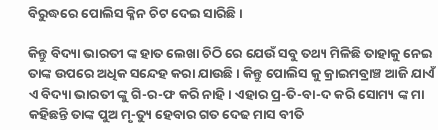ବିରୁଦ୍ଧରେ ପୋଲିସ କ୍ଳିନ ଚିଟ ଦେଇ ସାରିଛି ।

କିନ୍ତୁ ବିଦ୍ୟା ଭାରତୀ ଙ୍କ ହାତ ଲେଖା ଚିଠି ରେ ଯେଉଁ ସବୁ ତଥ୍ୟ ମିଳିଛି ତାହାକୁ ନେଇ ତାଙ୍କ ଉପରେ ଅଧିକ ସନ୍ଦେହ କରା ଯାଉଛି । କିନ୍ତୁ ପୋଲିସ କୁ କ୍ରାଇମବ୍ରାଞ୍ଚ ଆଜି ଯାଏଁ ଏ ବିଦ୍ୟା ଭାରତୀ ଙ୍କୁ ଗି-ର-ଫ କରି ନାହି । ଏହାର ପ୍ର-ତି-ବା-ଦ କରି ସୋମ୍ୟ ଙ୍କ ମା କହିଛନ୍ତି ତାଙ୍କ ପୁଅ ମୃ-ତ୍ୟୁ ହେବାର ଗତ ଦେଢ ମାସ ବୀତି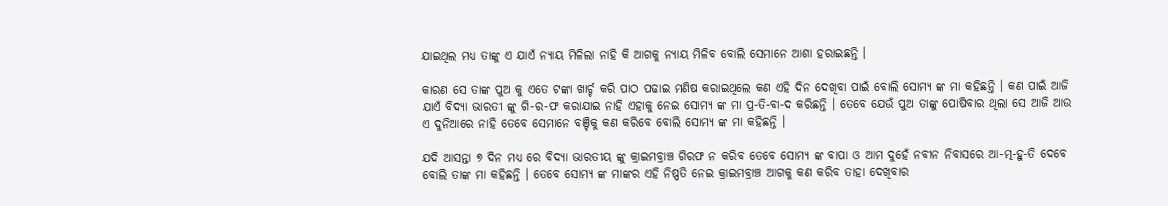ଯାଇଥିଲ ମଧ୍ୟ ତାଙ୍କୁ ଏ ଯାଏଁ ନ୍ୟାୟ ମିଳିଲା ନାହି କି ଆଗକୁ ନ୍ୟାୟ ମିଳିବ ବୋଲି ସେମାନେ ଆଶା ହରାଇଛନ୍ତି ।

କାରଣ ସେ ତାଙ୍କ ପୁଅ କୁ ଏତେ ଟଙ୍କା ଖାର୍ଚ୍ଚ କରି ପାଠ ପଢାଇ ମଣିଷ କରାଇଥିଲେ କଣ ଏହି ଦିନ ଦେଖିବା ପାଇଁ ବୋଲି ସୋମ୍ୟ ଙ୍କ ମା କହିଛନ୍ତି । କଣ ପାଇଁ ଆଜି ଯାଏଁ ବିଦ୍ୟା ଭାରତୀ ଙ୍କୁ ଗି-ର-ଫ କରାଯାଇ ନାହି ଏହାକୁ ନେଇ ସୋମ୍ୟ ଙ୍କ ମା ପ୍ର-ତି-ବା-ଦ କରିଛନ୍ତି । ତେବେ ଯେଉଁ ପୁଅ ତାଙ୍କୁ ପୋଷିବାର ଥିଲା ସେ ଆଜି ଆଉ ଏ ଦୁନିଆରେ ନାହି ତେବେ ସେମାନେ ବଞ୍ଚିକୁ କଣ କରିବେ ବୋଲି ସୋମ୍ୟ ଙ୍କ ମା କହିଛନ୍ତି ।

ଯଦି ଆସନ୍ତା ୭ ଦିନ ମଧ୍ୟ ରେ ବିଦ୍ୟା ଭାରତୀୟ ଙ୍କୁ କ୍ରାଇମବ୍ରାଞ୍ଚ ଗିରଫ ନ କରିବ ତେବେ ସୋମ୍ୟ ଙ୍କ ବାପା ଓ ଆମ ଦୁହେଁ ନବୀନ ନିବାସରେ ଆ-ତ୍ମ-ହୁ-ତି ଦେବେ ବୋଲି ତାଙ୍କ ମା କହିଛନ୍ତି । ତେବେ ସୋମ୍ୟ ଙ୍କ ମାଙ୍କର ଏହି ନିଷ୍ପତି ନେଇ କ୍ରାଇମବ୍ରାଞ୍ଚ ଆଗକୁ କଣ କରିବ ତାହା ଦେଖିବାର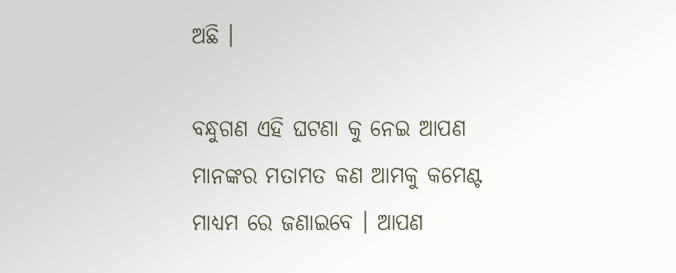ଅଛି ।

ବନ୍ଧୁଗଣ ଏହି ଘଟଣା କୁ ନେଇ ଆପଣ ମାନଙ୍କର ମତାମତ କଣ ଆମକୁ କମେଣ୍ଟ ମାଧ୍ୟମ ରେ ଜଣାଇବେ । ଆପଣ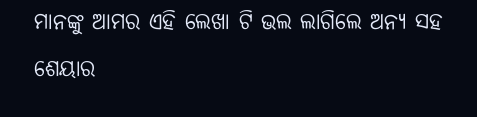ମାନଙ୍କୁ ଆମର ଏହି ଲେଖା ଟି ଭଲ ଲାଗିଲେ ଅନ୍ୟ ସହ ଶେୟାର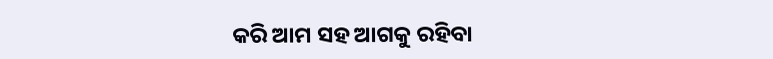କରି ଆମ ସହ ଆଗକୁ ରହିବା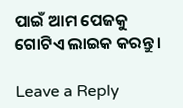ପାଇଁ ଆମ ପେଜକୁ ଗୋଟିଏ ଲାଇକ କରନ୍ତୁ ।

Leave a Reply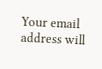Your email address will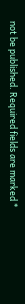not be published. Required fields are marked *